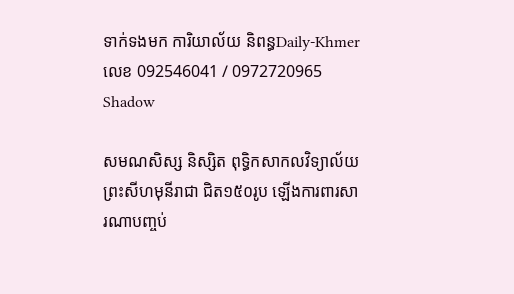ទាក់ទងមក ការិយាល័យ និពន្ធDaily-Khmer លេខ 092546041 / 0972720965
Shadow

សមណសិស្ស និស្សិត ពុទ្ធិកសាកលវិទ្យាល័យព្រះសីហមុនីរាជា ជិត១៥០រូប ឡើងការពារសារណាបញ្ចប់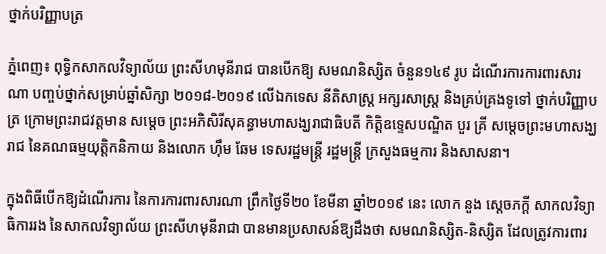ថ្នាក់បរិញ្ញាបត្រ

ភ្នំពេញ៖ ពុទ្ធិកសាកលវិទ្យាល័យ ព្រះសីហមុនីរាជ បានបើកឱ្យ សមណនិស្សិត ចំនួន១៤៩ រូប ដំណើរការការពារសារណា បញ្ចប់ថ្នាក់សម្រាប់ឆ្នាំសិក្សា ២០១៨-២០១៩ លើឯកទេស នីតិសាស្រ្ត អក្សរសាស្រ្ត និងគ្រប់គ្រងទូទៅ ថ្នាក់បរិញ្ញាបត្រ ក្រោមព្រះរាជវត្តមាន សម្តេច ព្រះអភិសិរីសុគន្ធាមហាសង្ឃរាជាធិបតី កិតិ្តឧទ្ទេសបណ្ឌិត បួរ គ្រី សម្តេចព្រះមហាសង្ឃរាជ នៃគណធម្មយុត្តិកនិកាយ និងលោក ហ៊ឹម ឆែម ទេសរដ្ឋមន្រ្តី រដ្ឋមន្រ្តី ក្រសួងធម្មការ និងសាសនា។

ក្នុងពិធីបើកឱ្យដំណើរការ នៃការការពារសារណា ព្រឹកថ្ងៃទី២០ ខែមីនា ឆ្នាំ២០១៩ នេះ លោក នួង ស្តេចភក្តី សាកលវិទ្យាធិការរង នៃសាកលវិទ្យាល័យ ព្រះសីហមុនីរាជា បានមានប្រសាសន៍ឱ្យដឹងថា សមណនិស្សិត-និស្សិត ដែលត្រូវការពារ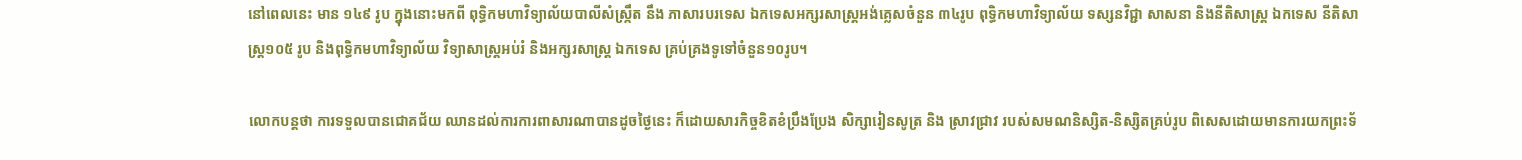នៅពេលនេះ មាន ១៤៩ រូប ក្នុងនោះមកពី ពុទ្ធិកមហាវិទ្យាល័យបាលីសំស្រ្កឹត នឹង ភាសារបរទេស ឯកទេសអក្សរសាស្រ្តអង់គ្លេសចំនួន ៣៤រូប ពុទ្ធិកមហាវិទ្យាល័យ ទស្សនវិជ្ជា សាសនា និងនីតិសាស្រ្ត ឯកទេស នីតិសាស្រ្ត១០៥ រូប និងពុទ្ធិកមហាវិទ្យាល័យ វិទ្យាសាស្រ្តអប់រំ និងអក្សរសាស្រ្ត ឯកទេស គ្រប់គ្រងទូទៅចំនួន១០រូប។

លោកបន្តថា ការទទួលបានជោគជ័យ ឈានដល់ការការពាសារណាបានដូចថ្ងៃនេះ ក៏ដោយសារកិច្ចខិតខំប្រឹងប្រែង សិក្សារៀនសូត្រ និង ស្រាវជ្រាវ របស់សមណនិស្សិត-និស្សិតគ្រប់រូប ពិសេសដោយមានការយកព្រះទ័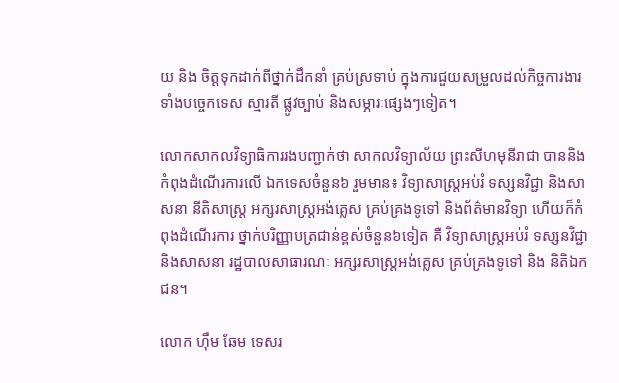យ និង ចិត្តទុកដាក់ពីថ្នាក់ដឹកនាំ គ្រប់ស្រទាប់ ក្នុងការជួយសម្រួលដល់កិច្ចការងារ ទាំងបច្ចេកទេស ស្មារតី ផ្លូវច្បាប់ និងសម្ភារៈផ្សេងៗទៀត។

លោកសាកលវិទ្យាធិការរងបញ្ជាក់ថា សាកលវិទ្យាល័យ ព្រះសីហមុនីរាជា បាននិងកំពុងដំណើរការលើ ឯកទេសចំនួន៦ រួមមាន៖ វិទ្យាសាស្រ្តអប់រំ ទស្សនវិជ្ជា និងសាសនា នីតិសាស្រ្ត អក្សរសាស្រ្តអង់គ្លេស គ្រប់គ្រងទូទៅ និងព័ត៌មានវិទ្យា ហើយក៏កំពុងដំណើរការ ថ្នាក់បរិញ្ញាបត្រជាន់ខ្ពស់ចំនួន៦ទៀត គឺ វិទ្យាសាស្រ្តអប់រំ ទស្សនវិជ្ជា និងសាសនា រដ្ឋបាលសាធារណៈ អក្សរសាស្រ្តអង់គ្លេស គ្រប់គ្រងទូទៅ និង និតិឯកជន។

លោក ហ៊ឹម ឆែម ទេសរ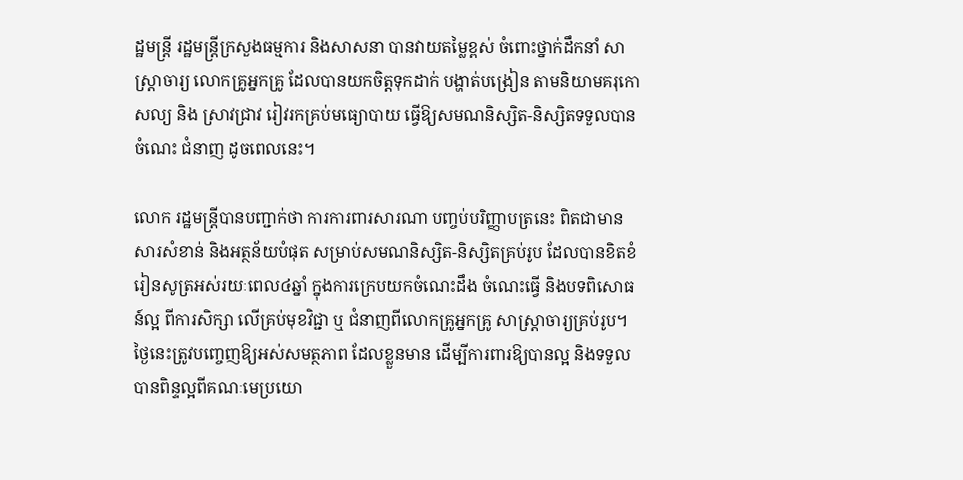ដ្ឋមន្រ្តី រដ្ឋមន្រ្តីក្រសួងធម្មការ និងសាសនា បានវាយតម្លៃខ្ពស់ ចំពោះថ្នាក់ដឹកនាំ សាស្រ្តាចារ្យ លោកគ្រូអ្នកគ្រូ ដែលបានយកចិត្តទុកដាក់ បង្ហាត់បង្រៀន តាមនិយាមគរុកោសល្យ និង ស្រាវជ្រាវ រៀវរកគ្រប់មធ្យោបាយ ធ្វើឱ្យសមណនិស្សិត-និស្សិតទទួលបានចំណេះ ជំនាញ ដូចពេលនេះ។

លោក រដ្ឋមន្រ្តីបានបញ្ជាក់ថា ការការពារសារណា បញ្ចប់បរិញ្ញាបត្រនេះ ពិតជាមានសារសំខាន់ និងអត្ថន័យបំផុត សម្រាប់សមណនិស្សិត-និស្សិតគ្រប់រូប ដែលបានខិតខំរៀនសូត្រអស់រយៈពេល៤ឆ្នាំ ក្នុងការក្រេបយកចំណេះដឹង ចំណេះធ្វើ និងបទពិសោធន៍ល្អ ពីការសិក្សា លើគ្រប់មុខវិជ្ជា ឬ ជំនាញពីលោកគ្រូអ្នកគ្រូ សាស្រ្តាចារ្យគ្រប់រូប។ ថ្ងៃនេះត្រូវបញ្ចេញឱ្យអស់សមត្ថភាព ដែលខ្លួនមាន ដើម្បីការពារឱ្យបានល្អ និងទទួលបានពិន្ទល្អពីគណៈមេប្រយោ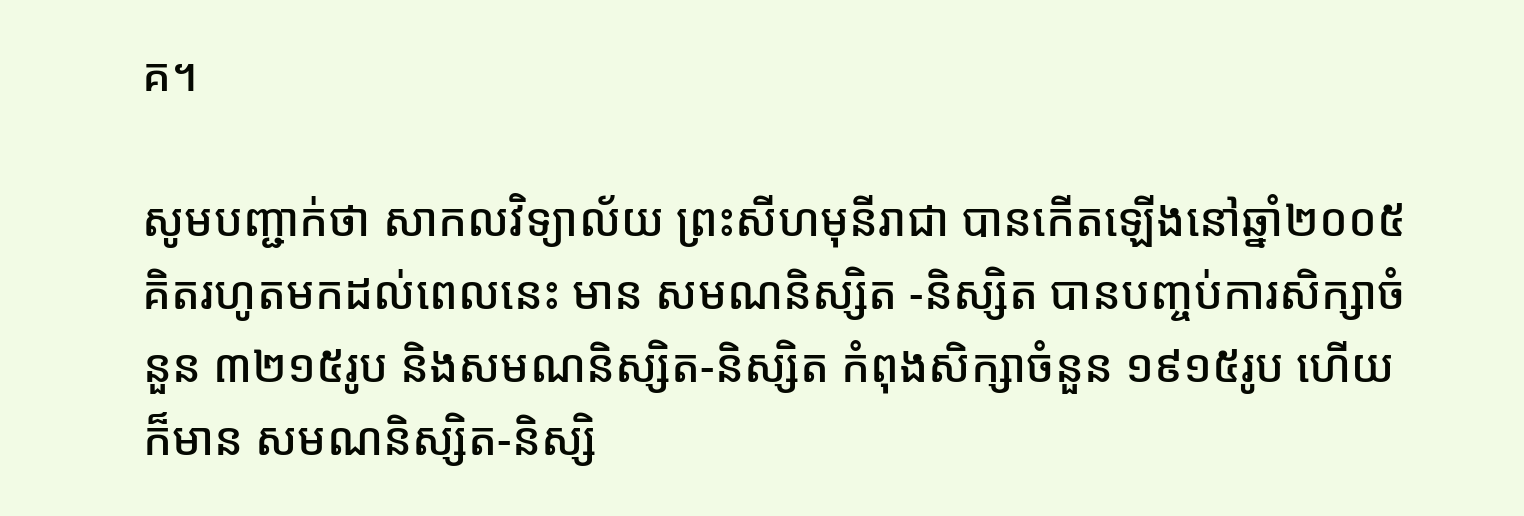គ។

សូមបញ្ជាក់ថា សាកលវិទ្យាល័យ ព្រះសីហមុនីរាជា បានកើតឡើងនៅឆ្នាំ២០០៥ គិតរហូតមកដល់ពេលនេះ មាន សមណនិស្សិត -និស្សិត បានបញ្ចប់ការសិក្សាចំនួន ៣២១៥រូប និងសមណនិស្សិត-និស្សិត កំពុងសិក្សាចំនួន ១៩១៥រូប ហើយក៏មាន សមណនិស្សិត-និស្សិ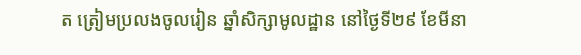ត ត្រៀមប្រលងចូលរៀន ឆ្នាំសិក្សាមូលដ្ឋាន នៅថ្ងៃទី២៩ ខែមីនា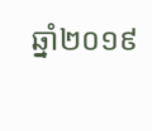ឆ្នាំ២០១៩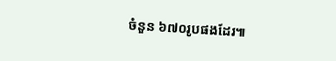ចំនួន ៦៧០រូបផងដែរ៕